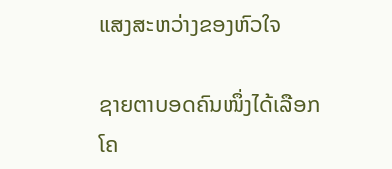ແສງສະຫວ່າງຂອງຫົວໃຈ

ຊາຍຕາບອດຄົນໜຶ່ງໄດ້ເລືອກໂຄ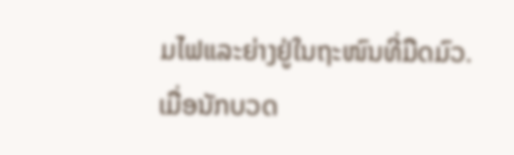ມໄຟແລະຍ່າງຢູ່ໃນຖະໜົນທີ່ມືດມົວ.ເມື່ອນັກບວດ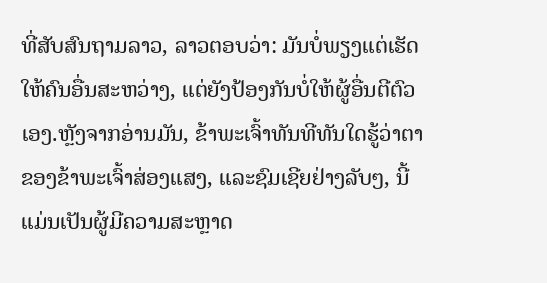ທີ່ສັບສົນຖາມລາວ, ລາວຕອບວ່າ: ມັນບໍ່ພຽງແຕ່ເຮັດໃຫ້ຄົນອື່ນສະຫວ່າງ, ແຕ່ຍັງປ້ອງກັນບໍ່ໃຫ້ຜູ້ອື່ນຕີຕົວເອງ.ຫຼັງຈາກອ່ານມັນ, ຂ້າພະເຈົ້າທັນທີທັນໃດຮູ້ວ່າຕາຂອງຂ້າພະເຈົ້າສ່ອງແສງ, ແລະຊົມເຊີຍຢ່າງລັບໆ, ນີ້ແມ່ນເປັນຜູ້ມີຄວາມສະຫຼາດ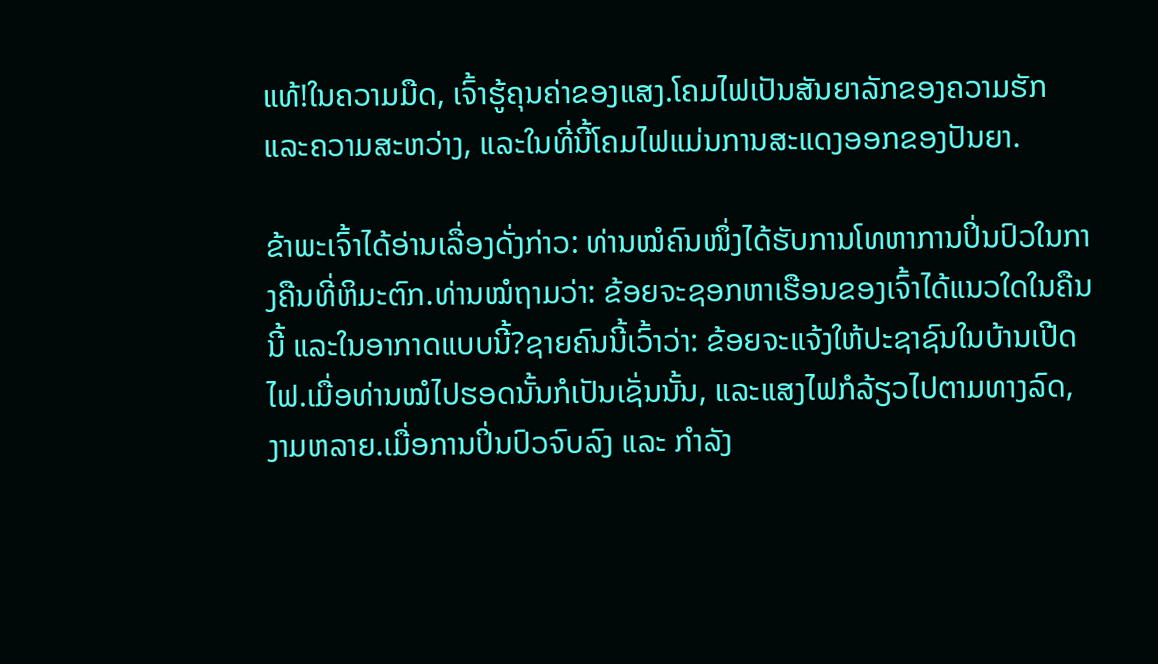ແທ້!ໃນຄວາມມືດ, ເຈົ້າຮູ້ຄຸນຄ່າຂອງແສງ.ໂຄມໄຟເປັນສັນຍາລັກຂອງຄວາມຮັກແລະຄວາມສະຫວ່າງ, ແລະໃນທີ່ນີ້ໂຄມໄຟແມ່ນການສະແດງອອກຂອງປັນຍາ.

ຂ້າພະເຈົ້າໄດ້ອ່ານເລື່ອງດັ່ງກ່າວ: ທ່ານໝໍຄົນໜຶ່ງໄດ້ຮັບການໂທຫາການປິ່ນປົວໃນກາງຄືນທີ່ຫິມະຕົກ.ທ່ານໝໍຖາມວ່າ: ຂ້ອຍຈະຊອກຫາເຮືອນຂອງເຈົ້າໄດ້ແນວໃດໃນຄືນນີ້ ແລະໃນອາກາດແບບນີ້?ຊາຍຄົນນີ້ເວົ້າວ່າ: ຂ້ອຍຈະແຈ້ງໃຫ້ປະຊາຊົນໃນບ້ານເປີດໄຟ.ເມື່ອທ່ານໝໍໄປຮອດນັ້ນກໍເປັນເຊັ່ນນັ້ນ, ແລະແສງໄຟກໍລ້ຽວໄປຕາມທາງລົດ, ງາມຫລາຍ.ເມື່ອການປິ່ນປົວຈົບລົງ ແລະ ກໍາລັງ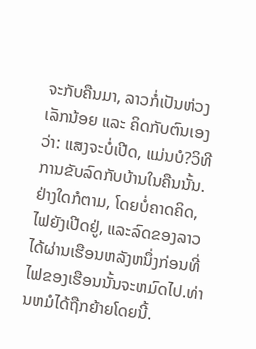ຈະກັບຄືນມາ, ລາວກໍ່ເປັນຫ່ວງເລັກນ້ອຍ ແລະ ຄິດກັບຕົນເອງວ່າ: ແສງຈະບໍ່ເປີດ, ແມ່ນບໍ?ວິທີການຂັບລົດກັບບ້ານໃນຄືນນັ້ນ.ຢ່າງໃດກໍຕາມ, ໂດຍບໍ່ຄາດຄິດ, ໄຟຍັງເປີດຢູ່, ແລະລົດຂອງລາວໄດ້ຜ່ານເຮືອນຫລັງຫນຶ່ງກ່ອນທີ່ໄຟຂອງເຮືອນນັ້ນຈະຫມົດໄປ.ທ່ານຫມໍໄດ້ຖືກຍ້າຍໂດຍນີ້.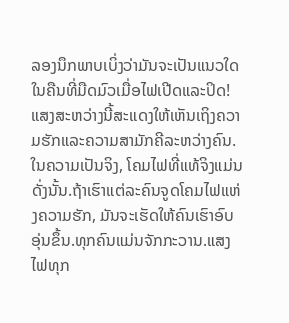ລອງນຶກພາບເບິ່ງວ່າມັນຈະເປັນແນວໃດໃນຄືນທີ່ມືດມົວເມື່ອໄຟເປີດແລະປິດ!ແສງສະຫວ່າງນີ້ສະແດງໃຫ້ເຫັນເຖິງຄວາມຮັກແລະຄວາມສາມັກຄີລະຫວ່າງຄົນ.ໃນຄວາມເປັນຈິງ, ໂຄມໄຟທີ່ແທ້ຈິງແມ່ນດັ່ງນັ້ນ.ຖ້າເຮົາແຕ່ລະຄົນຈູດໂຄມໄຟແຫ່ງຄວາມຮັກ, ມັນຈະເຮັດໃຫ້ຄົນເຮົາອົບອຸ່ນຂຶ້ນ.ທຸກຄົນແມ່ນຈັກກະວານ.ແສງໄຟທຸກ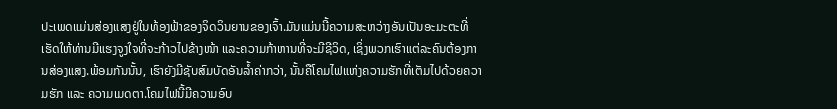ປະເພດແມ່ນສ່ອງແສງຢູ່ໃນທ້ອງຟ້າຂອງຈິດວິນຍານຂອງເຈົ້າ.ມັນແມ່ນນີ້ຄວາມສະຫວ່າງອັນເປັນອະມະຕະທີ່ເຮັດໃຫ້ທ່ານມີແຮງຈູງໃຈທີ່ຈະກ້າວໄປຂ້າງໜ້າ ແລະຄວາມກ້າຫານທີ່ຈະມີຊີວິດ, ເຊິ່ງພວກເຮົາແຕ່ລະຄົນຕ້ອງການສ່ອງແສງ.ພ້ອມກັນນັ້ນ, ເຮົາຍັງມີຊັບສົມບັດອັນລ້ຳຄ່າກວ່າ, ນັ້ນຄືໂຄມໄຟແຫ່ງຄວາມຮັກທີ່ເຕັມໄປດ້ວຍຄວາມຮັກ ແລະ ຄວາມເມດຕາ.ໂຄມໄຟນີ້ມີຄວາມອົບ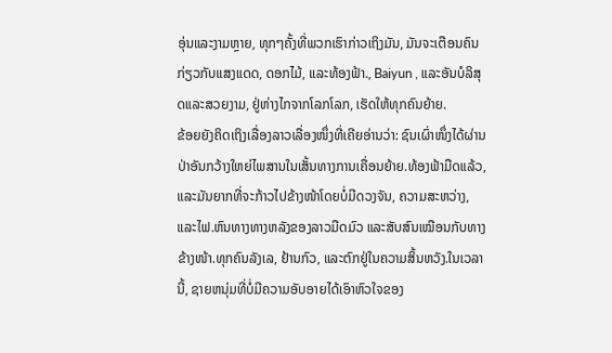ອຸ່ນແລະງາມຫຼາຍ, ທຸກໆຄັ້ງທີ່ພວກເຮົາກ່າວເຖິງມັນ, ມັນຈະເຕືອນຄົນກ່ຽວກັບແສງແດດ, ດອກໄມ້, ແລະທ້ອງຟ້າ., Baiyun , ແລະອັນບໍລິສຸດແລະສວຍງາມ, ຢູ່ຫ່າງໄກຈາກໂລກໂລກ, ເຮັດໃຫ້ທຸກຄົນຍ້າຍ.
ຂ້ອຍຍັງຄິດເຖິງເລື່ອງລາວເລື່ອງໜຶ່ງທີ່ເຄີຍອ່ານວ່າ: ຊົນເຜົ່າໜຶ່ງໄດ້ຜ່ານປ່າອັນກວ້າງໃຫຍ່ໄພສານໃນເສັ້ນທາງການເຄື່ອນຍ້າຍ.ທ້ອງຟ້າມືດແລ້ວ, ແລະມັນຍາກທີ່ຈະກ້າວໄປຂ້າງໜ້າໂດຍບໍ່ມີດວງຈັນ, ຄວາມສະຫວ່າງ, ແລະໄຟ.ຫົນທາງທາງຫລັງຂອງລາວມືດມົວ ແລະສັບສົນເໝືອນກັບທາງຂ້າງໜ້າ.ທຸກຄົນລັງເລ, ຢ້ານກົວ, ແລະຕົກຢູ່ໃນຄວາມສິ້ນຫວັງ.ໃນເວລານີ້, ຊາຍຫນຸ່ມທີ່ບໍ່ມີຄວາມອັບອາຍໄດ້ເອົາຫົວໃຈຂອງ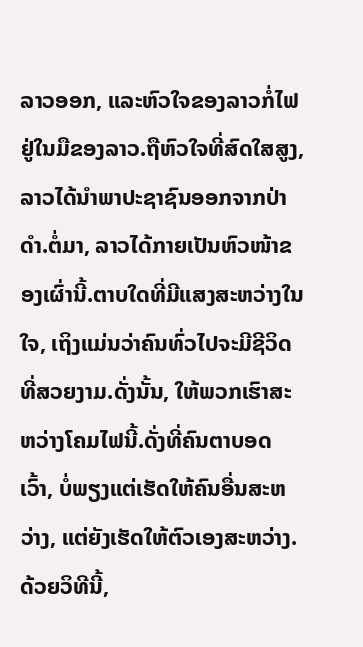ລາວອອກ, ແລະຫົວໃຈຂອງລາວກໍ່ໄຟຢູ່ໃນມືຂອງລາວ.ຖືຫົວໃຈທີ່ສົດໃສສູງ, ລາວໄດ້ນໍາພາປະຊາຊົນອອກຈາກປ່າດໍາ.ຕໍ່ມາ, ລາວໄດ້ກາຍເປັນຫົວໜ້າຂອງເຜົ່ານີ້.ຕາບໃດທີ່ມີແສງສະຫວ່າງໃນໃຈ, ເຖິງແມ່ນວ່າຄົນທົ່ວໄປຈະມີຊີວິດທີ່ສວຍງາມ.ດັ່ງນັ້ນ, ໃຫ້ພວກເຮົາສະຫວ່າງໂຄມໄຟນີ້.ດັ່ງທີ່ຄົນຕາບອດເວົ້າ, ບໍ່ພຽງແຕ່ເຮັດໃຫ້ຄົນອື່ນສະຫວ່າງ, ແຕ່ຍັງເຮັດໃຫ້ຕົວເອງສະຫວ່າງ.ດ້ວຍວິທີນີ້,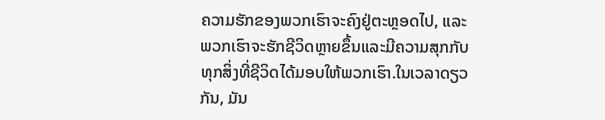ຄວາມຮັກຂອງພວກເຮົາຈະຄົງຢູ່ຕະຫຼອດໄປ, ແລະພວກເຮົາຈະຮັກຊີວິດຫຼາຍຂຶ້ນແລະມີຄວາມສຸກກັບທຸກສິ່ງທີ່ຊີວິດໄດ້ມອບໃຫ້ພວກເຮົາ.ໃນເວລາດຽວກັນ, ມັນ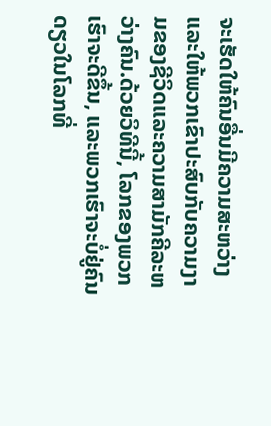ຈະເຮັດໃຫ້ຄົນອື່ນມີຄວາມສະຫວ່າງແລະໃຫ້ພວກເຂົາປະສົບກັບຄວາມງາມຂອງຊີວິດແລະຄວາມສາມັກຄີລະຫວ່າງຄົນ.ດ້ວຍວິທີນີ້, ໂລກຂອງພວກເຮົາຈະດີຂຶ້ນ, ແລະພວກເຮົາຈະບໍ່ຢູ່ຄົນດຽວໃນໂລກທີ່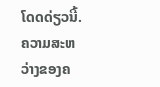ໂດດດ່ຽວນີ້.
ຄວາມສະຫວ່າງຂອງຄ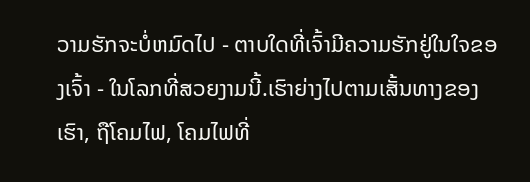ວາມຮັກຈະບໍ່ຫມົດໄປ - ຕາບໃດທີ່ເຈົ້າມີຄວາມຮັກຢູ່ໃນໃຈຂອງເຈົ້າ - ໃນໂລກທີ່ສວຍງາມນີ້.ເຮົາຍ່າງໄປຕາມເສັ້ນທາງຂອງເຮົາ, ຖືໂຄມໄຟ, ໂຄມໄຟທີ່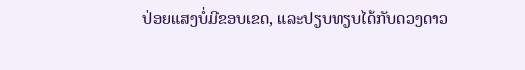ປ່ອຍແສງບໍ່ມີຂອບເຂດ, ແລະປຽບທຽບໄດ້ກັບດວງດາວ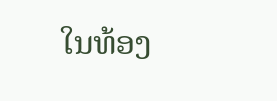ໃນທ້ອງ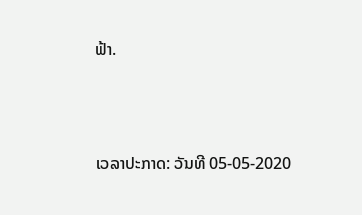ຟ້າ.




ເວລາປະກາດ: ວັນທີ 05-05-2020